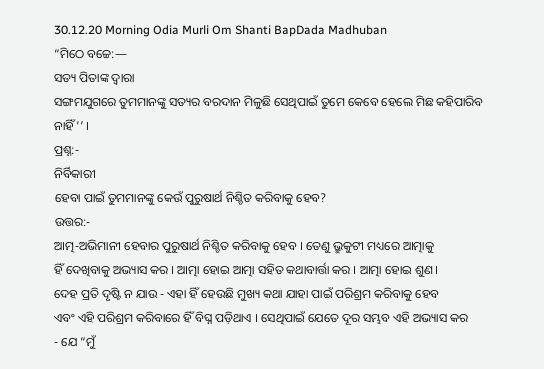30.12.20 Morning Odia Murli Om Shanti BapDada Madhuban
“ମିଠେ ବଚ୍ଚେ:—
ସତ୍ୟ ପିତାଙ୍କ ଦ୍ୱାରା
ସଙ୍ଗମଯୁଗରେ ତୁମମାନଙ୍କୁ ସତ୍ୟର ବରଦାନ ମିଳୁଛି ସେଥିପାଇଁ ତୁମେ କେବେ ହେଲେ ମିଛ କହିପାରିବ
ନାହିଁ ’’ ।
ପ୍ରଶ୍ନ:-
ନିର୍ବିକାରୀ
ହେବା ପାଇଁ ତୁମମାନଙ୍କୁ କେଉଁ ପୁରୁଷାର୍ଥ ନିଶ୍ଚିତ କରିବାକୁ ହେବ?
ଉତ୍ତର:-
ଆତ୍ମ-ଅଭିମାନୀ ହେବାର ପୁରୁଷାର୍ଥ ନିଶ୍ଚିତ କରିବାକୁ ହେବ । ତେଣୁ ଭ୍ରୁକୁଟୀ ମଧ୍ୟରେ ଆତ୍ମାକୁ
ହିଁ ଦେଖିବାକୁ ଅଭ୍ୟାସ କର । ଆତ୍ମା ହୋଇ ଆତ୍ମା ସହିତ କଥାବାର୍ତ୍ତା କର । ଆତ୍ମା ହୋଇ ଶୁଣ ।
ଦେହ ପ୍ରତି ଦୃଷ୍ଟି ନ ଯାଉ - ଏହା ହିଁ ହେଉଛି ମୁଖ୍ୟ କଥା ଯାହା ପାଇଁ ପରିଶ୍ରମ କରିବାକୁ ହେବ
ଏବଂ ଏହି ପରିଶ୍ରମ କରିବାରେ ହିଁ ବିଘ୍ନ ପଡ଼ିଥାଏ । ସେଥିପାଇଁ ଯେତେ ଦୂର ସମ୍ଭବ ଏହି ଅଭ୍ୟାସ କର
- ଯେ “ମୁଁ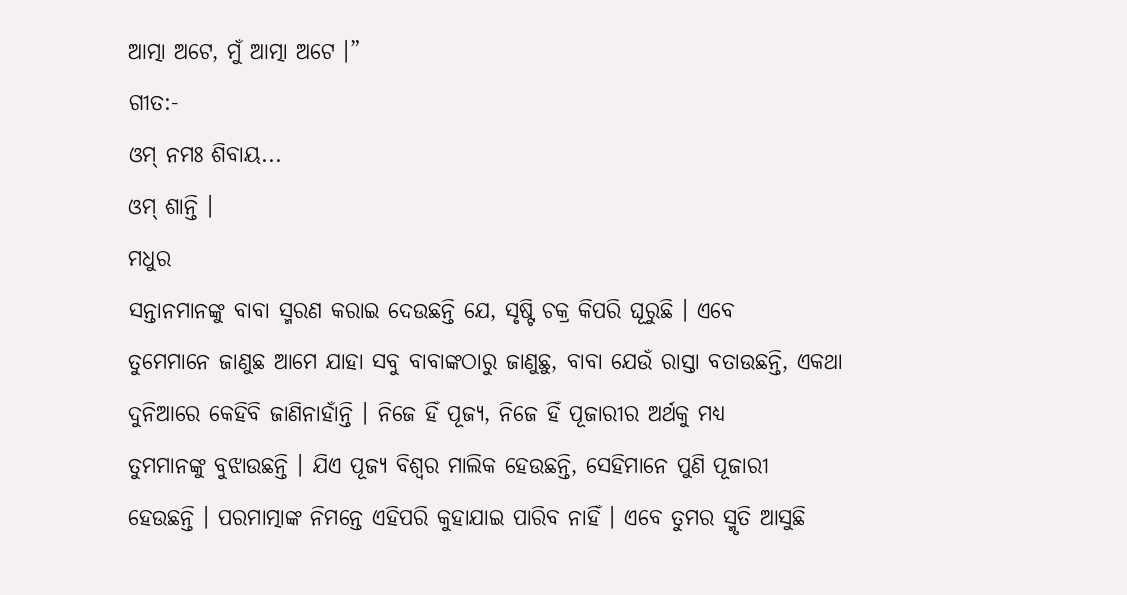ଆତ୍ମା ଅଟେ, ମୁଁ ଆତ୍ମା ଅଟେ ।”
ଗୀତ:-
ଓମ୍ ନମଃ ଶିବାୟ...
ଓମ୍ ଶାନ୍ତି ।
ମଧୁର
ସନ୍ତାନମାନଙ୍କୁ ବାବା ସ୍ମରଣ କରାଇ ଦେଉଛନ୍ତି ଯେ, ସୃଷ୍ଟି ଚକ୍ର କିପରି ଘୂରୁଛି । ଏବେ
ତୁମେମାନେ ଜାଣୁଛ ଆମେ ଯାହା ସବୁ ବାବାଙ୍କଠାରୁ ଜାଣୁଛୁ, ବାବା ଯେଉଁ ରାସ୍ତା ବତାଉଛନ୍ତି, ଏକଥା
ଦୁନିଆରେ କେହିବି ଜାଣିନାହାଁନ୍ତି । ନିଜେ ହିଁ ପୂଜ୍ୟ, ନିଜେ ହିଁ ପୂଜାରୀର ଅର୍ଥକୁ ମଧ୍ୟ
ତୁମମାନଙ୍କୁ ବୁଝାଉଛନ୍ତି । ଯିଏ ପୂଜ୍ୟ ବିଶ୍ୱର ମାଲିକ ହେଉଛନ୍ତି, ସେହିମାନେ ପୁଣି ପୂଜାରୀ
ହେଉଛନ୍ତି । ପରମାତ୍ମାଙ୍କ ନିମନ୍ତେ ଏହିପରି କୁହାଯାଇ ପାରିବ ନାହିଁ । ଏବେ ତୁମର ସ୍ମୃତି ଆସୁଛି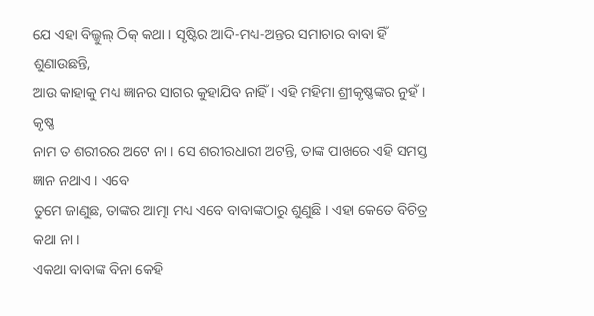ଯେ ଏହା ବିଲ୍କୁଲ୍ ଠିକ୍ କଥା । ସୃଷ୍ଟିର ଆଦି-ମଧ୍ୟ-ଅନ୍ତର ସମାଚାର ବାବା ହିଁ ଶୁଣାଉଛନ୍ତି,
ଆଉ କାହାକୁ ମଧ୍ୟ ଜ୍ଞାନର ସାଗର କୁହାଯିବ ନାହିଁ । ଏହି ମହିମା ଶ୍ରୀକୃଷ୍ଣଙ୍କର ନୁହଁ । କୃଷ୍ଣ
ନାମ ତ ଶରୀରର ଅଟେ ନା । ସେ ଶରୀରଧାରୀ ଅଟନ୍ତି, ତାଙ୍କ ପାଖରେ ଏହି ସମସ୍ତ ଜ୍ଞାନ ନଥାଏ । ଏବେ
ତୁମେ ଜାଣୁଛ, ତାଙ୍କର ଆତ୍ମା ମଧ୍ୟ ଏବେ ବାବାଙ୍କଠାରୁ ଶୁଣୁଛି । ଏହା କେତେ ବିଚିତ୍ର କଥା ନା ।
ଏକଥା ବାବାଙ୍କ ବିନା କେହି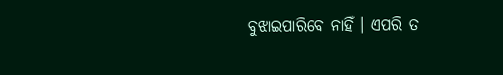ବୁଝାଇପାରିବେ ନାହିଁ । ଏପରି ତ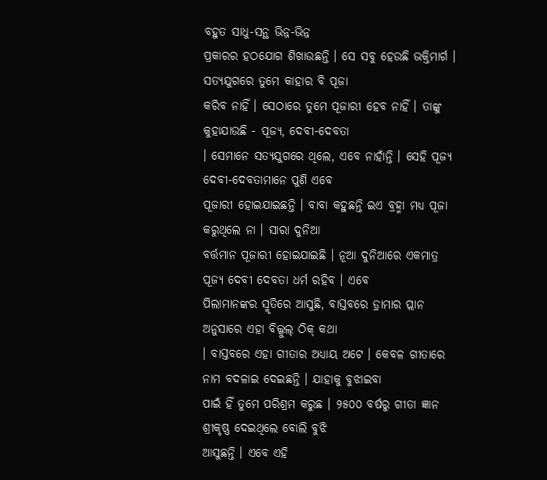ବହୁତ ସାଧୁ-ସନ୍ଥ ଭିନ୍ନ-ଭିନ୍ନ
ପ୍ରକାରର ହଠଯୋଗ ଶିଖାଉଛନ୍ତି । ସେ ସବୁ ହେଉଛି ଭକ୍ତିମାର୍ଗ । ସତ୍ୟଯୁଗରେ ତୁମେ କାହାର ବି ପୂଜା
କରିବ ନାହିଁ । ସେଠାରେ ତୁମେ ପୂଜାରୀ ହେବ ନାହିଁ । ତାଙ୍କୁ କୁହାଯାଉଛି - ପୂଜ୍ୟ, ଦେବୀ-ଦେବତା
। ସେମାନେ ସତ୍ୟଯୁଗରେ ଥିଲେ, ଏବେ ନାହାଁନ୍ତି । ସେହି ପୂଜ୍ୟ ଦେବୀ-ଦେବତାମାନେ ପୁଣି ଏବେ
ପୂଜାରୀ ହୋଇଯାଇଛନ୍ତି । ବାବା କହୁଛନ୍ତି ଇଏ ବ୍ରହ୍ମା ମଧ୍ୟ ପୂଜା କରୁଥିଲେ ନା । ସାରା ଦୁନିଆ
ବର୍ତ୍ତମାନ ପୂଜାରୀ ହୋଇଯାଇଛି । ନୂଆ ଦୁନିଆରେ ଏକମାତ୍ର ପୂଜ୍ୟ ଦେବୀ ଦେବତା ଧର୍ମ ରହିବ । ଏବେ
ପିଲାମାନଙ୍କର ସ୍ମୃତିରେ ଆସୁଛି, ବାସ୍ତବରେ ଡ଼୍ରାମାର ପ୍ଲାନ ଅନୁସାରେ ଏହା ବିଲ୍କୁଲ୍ ଠିକ୍ କଥା
। ବାସ୍ତବରେ ଏହା ଗୀତାର ଅଧ୍ୟାୟ ଅଟେ । କେବଳ ଗୀତାରେ ନାମ ବଦଳାଇ ଦେଇଛନ୍ତି । ଯାହାକୁ ବୁଝାଇବା
ପାଇଁ ହିଁ ତୁମେ ପରିଶ୍ରମ କରୁଛ । ୨୫୦୦ ବର୍ଷରୁ ଗୀତା ଜ୍ଞାନ ଶ୍ରୀକୃଷ୍ଣ ଦେଇଥିଲେ ବୋଲି ବୁଝି
ଆସୁଛନ୍ତି । ଏବେ ଏହି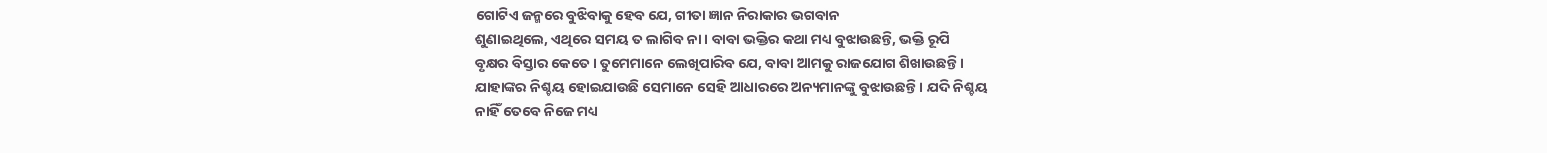ଗୋଟିଏ ଜନ୍ମରେ ବୁଝିବାକୁ ହେବ ଯେ, ଗୀତା ଜ୍ଞାନ ନିରାକାର ଭଗବାନ
ଶୁଣାଇଥିଲେ, ଏଥିରେ ସମୟ ତ ଲାଗିବ ନା । ବାବା ଭକ୍ତିର କଥା ମଧ୍ୟ ବୁଝାଉଛନ୍ତି, ଭକ୍ତି ରୂପି
ବୃକ୍ଷର ବିସ୍ତାର କେତେ । ତୁମେମାନେ ଲେଖିପାରିବ ଯେ, ବାବା ଆମକୁ ରାଜଯୋଗ ଶିଖାଉଛନ୍ତି ।
ଯାହାଙ୍କର ନିଶ୍ଚୟ ହୋଇଯାଉଛି ସେମାନେ ସେହି ଆଧାରରେ ଅନ୍ୟମାନଙ୍କୁ ବୁଝାଉଛନ୍ତି । ଯଦି ନିଶ୍ଚୟ
ନାହିଁ ତେବେ ନିଜେ ମଧ୍ୟ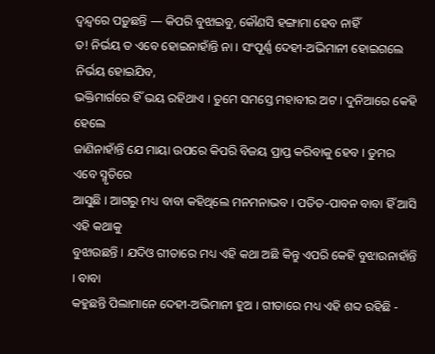ଦ୍ୱନ୍ଦ୍ୱରେ ପଡ଼ୁଛନ୍ତି — କିପରି ବୁଝାଇବୁ, କୌଣସି ହଙ୍ଗାମା ହେବ ନାହିଁ
ତ! ନିର୍ଭୟ ତ ଏବେ ହୋଇନାହାଁନ୍ତି ନା । ସଂପୂର୍ଣ୍ଣ ଦେହୀ-ଅଭିମାନୀ ହୋଇଗଲେ ନିର୍ଭୟ ହୋଇଯିବ,
ଭକ୍ତିମାର୍ଗରେ ହିଁ ଭୟ ରହିଥାଏ । ତୁମେ ସମସ୍ତେ ମହାବୀର ଅଟ । ଦୁନିଆରେ କେହି ହେଲେ
ଜାଣିନାହାଁନ୍ତି ଯେ ମାୟା ଉପରେ କିପରି ବିଜୟ ପ୍ରାପ୍ତ କରିବାକୁ ହେବ । ତୁମର ଏବେ ସ୍ମୃତିରେ
ଆସୁଛି । ଆଗରୁ ମଧ୍ୟ ବାବା କହିଥିଲେ ମନମନାଭବ । ପତିତ-ପାବନ ବାବା ହିଁ ଆସି ଏହି କଥାକୁ
ବୁଝାଉଛନ୍ତି । ଯଦିଓ ଗୀତାରେ ମଧ୍ୟ ଏହି କଥା ଅଛି କିନ୍ତୁ ଏପରି କେହି ବୁଝାଉନାହାଁନ୍ତି । ବାବା
କହୁଛନ୍ତି ପିଲାମାନେ ଦେହୀ-ଅଭିମାନୀ ହୁଅ । ଗୀତାରେ ମଧ୍ୟ ଏହି ଶବ୍ଦ ରହିଛି -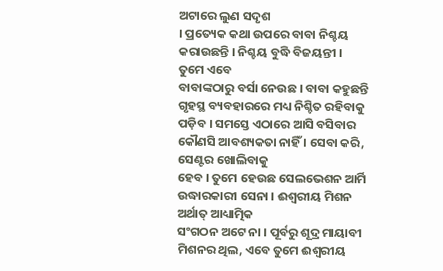ଅଟାରେ ଲୁଣ ସଦୃଶ
। ପ୍ରତ୍ୟେକ କଥା ଉପରେ ବାବା ନିଶ୍ଚୟ କରାଉଛନ୍ତି । ନିଶ୍ଚୟ ବୁଦ୍ଧି ବିଜୟନ୍ତୀ । ତୁମେ ଏବେ
ବାବାଙ୍କଠାରୁ ବର୍ସା ନେଉଛ । ବାବା କହୁଛନ୍ତି ଗୃହସ୍ଥ ବ୍ୟବହାରରେ ମଧ୍ୟ ନିଶ୍ଚିତ ରହିବାକୁ
ପଡ଼ିବ । ସମସ୍ତେ ଏଠାରେ ଆସି ବସିବାର କୌଣସି ଆବଶ୍ୟକତା ନାହିଁ । ସେବା କରି, ସେଣ୍ଟର ଖୋଲିବାକୁ
ହେବ । ତୁମେ ହେଉଛ ସେଲଭେଶନ ଆର୍ମି ଉଦ୍ଧାରକାରୀ ସେନା । ଈଶ୍ୱରୀୟ ମିଶନ ଅର୍ଥାତ୍ ଆଧ୍ୟାତ୍ମିକ
ସଂଗଠନ ଅଟେ ନା । ପୂର୍ବରୁ ଶୂଦ୍ର ମାୟାବୀ ମିଶନର ଥିଲ, ଏବେ ତୁମେ ଈଶ୍ୱରୀୟ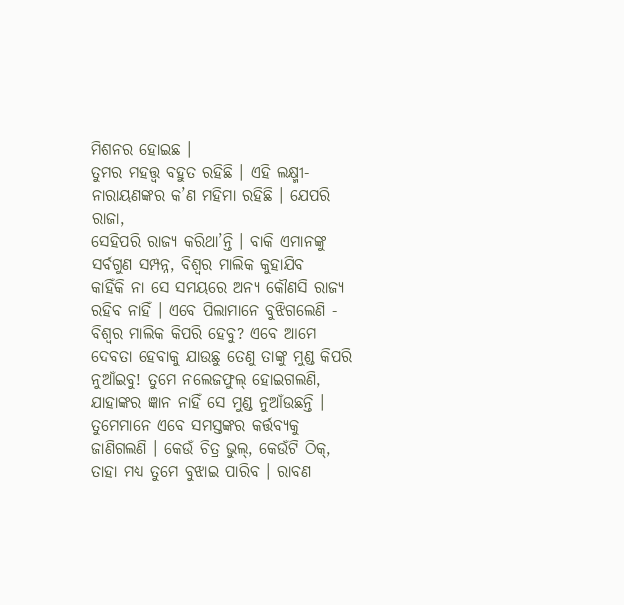ମିଶନର ହୋଇଛ ।
ତୁମର ମହତ୍ତ୍ୱ ବହୁତ ରହିଛି । ଏହି ଲକ୍ଷ୍ମୀ-ନାରାୟଣଙ୍କର କ’ଣ ମହିମା ରହିଛି । ଯେପରି ରାଜା,
ସେହିପରି ରାଜ୍ୟ କରିଥା’ନ୍ତି । ବାକି ଏମାନଙ୍କୁ ସର୍ବଗୁଣ ସମ୍ପନ୍ନ, ବିଶ୍ୱର ମାଲିକ କୁହାଯିବ
କାହିଁକି ନା ସେ ସମୟରେ ଅନ୍ୟ କୌଣସି ରାଜ୍ୟ ରହିବ ନାହିଁ । ଏବେ ପିଲାମାନେ ବୁଝିଗଲେଣି -
ବିଶ୍ୱର ମାଲିକ କିପରି ହେବୁ? ଏବେ ଆମେ ଦେବତା ହେବାକୁ ଯାଉଛୁ ତେଣୁ ତାଙ୍କୁ ମୁଣ୍ଡ କିପରି
ନୁଆଁଇବୁ! ତୁମେ ନଲେଜଫୁଲ୍ ହୋଇଗଲଣି, ଯାହାଙ୍କର ଜ୍ଞାନ ନାହିଁ ସେ ମୁଣ୍ଡ ନୁଆଁଉଛନ୍ତି ।
ତୁମେମାନେ ଏବେ ସମସ୍ତଙ୍କର କର୍ତ୍ତବ୍ୟକୁ ଜାଣିଗଲଣି । କେଉଁ ଚିତ୍ର ଭୁଲ୍, କେଉଁଟି ଠିକ୍,
ତାହା ମଧ୍ୟ ତୁମେ ବୁଝାଇ ପାରିବ । ରାବଣ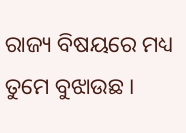ରାଜ୍ୟ ବିଷୟରେ ମଧ୍ୟ ତୁମେ ବୁଝାଉଛ ।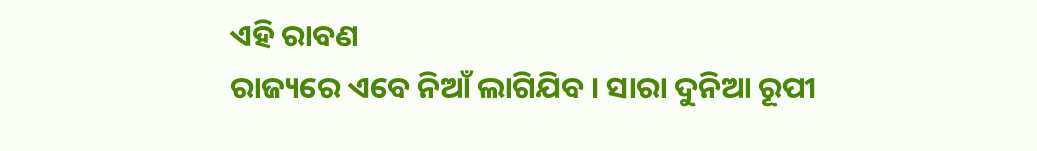ଏହି ରାବଣ
ରାଜ୍ୟରେ ଏବେ ନିଆଁ ଲାଗିଯିବ । ସାରା ଦୁନିଆ ରୂପୀ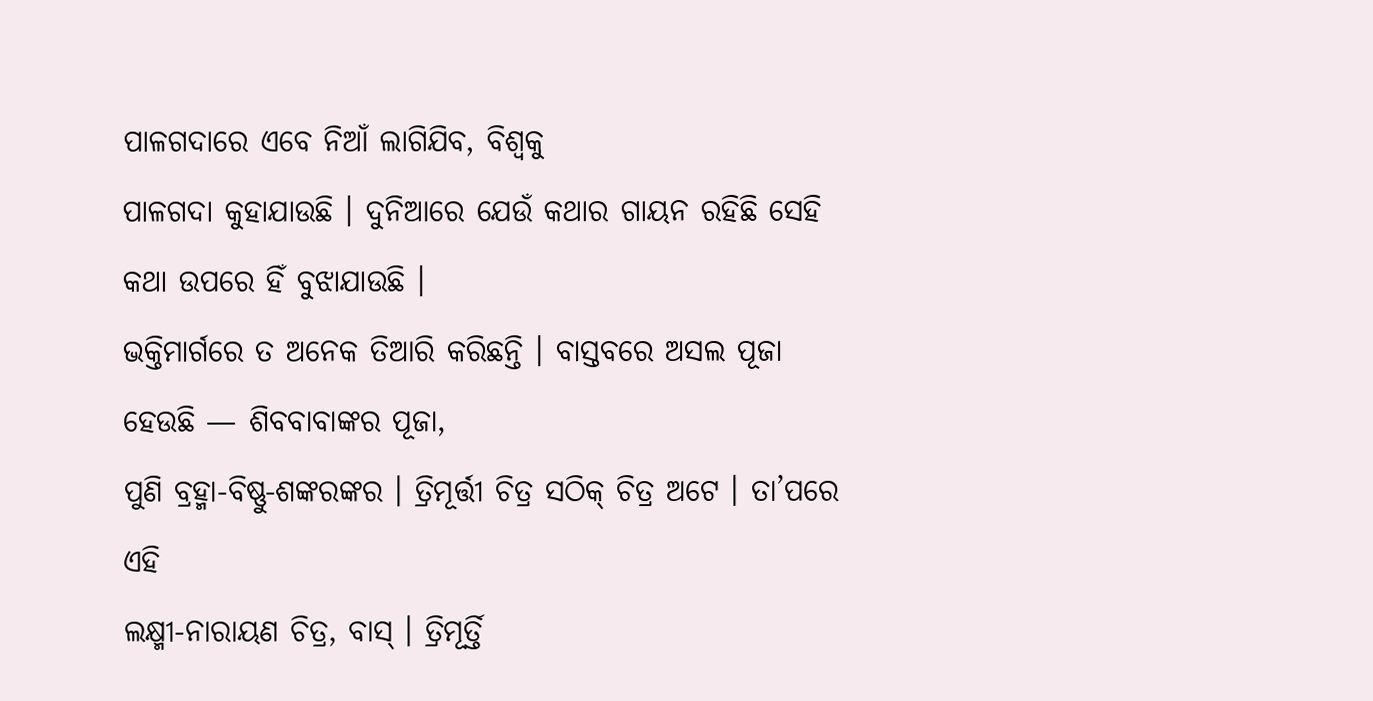ପାଳଗଦାରେ ଏବେ ନିଆଁ ଲାଗିଯିବ, ବିଶ୍ୱକୁ
ପାଳଗଦା କୁହାଯାଉଛି । ଦୁନିଆରେ ଯେଉଁ କଥାର ଗାୟନ ରହିଛି ସେହି କଥା ଉପରେ ହିଁ ବୁଝାଯାଉଛି ।
ଭକ୍ତିମାର୍ଗରେ ତ ଅନେକ ତିଆରି କରିଛନ୍ତି । ବାସ୍ତବରେ ଅସଲ ପୂଜା ହେଉଛି — ଶିବବାବାଙ୍କର ପୂଜା,
ପୁଣି ବ୍ରହ୍ମା-ବିଷ୍ଣୁ-ଶଙ୍କରଙ୍କର । ତ୍ରିମୂର୍ତ୍ତୀ ଚିତ୍ର ସଠିକ୍ ଚିତ୍ର ଅଟେ । ତା’ପରେ ଏହି
ଲକ୍ଷ୍ମୀ-ନାରାୟଣ ଚିତ୍ର, ବାସ୍ । ତ୍ରିମୂର୍ତ୍ତି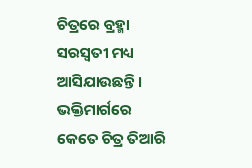ଚିତ୍ରରେ ବ୍ରହ୍ମା ସରସ୍ୱତୀ ମଧ୍ୟ
ଆସିଯାଉଛନ୍ତି । ଭକ୍ତିମାର୍ଗରେ କେତେ ଚିତ୍ର ତିଆରି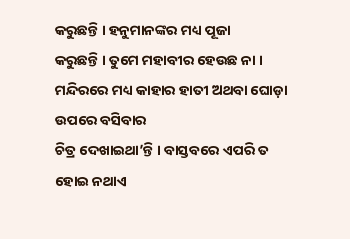କରୁଛନ୍ତି । ହନୁମାନଙ୍କର ମଧ୍ୟ ପୂଜା
କରୁଛନ୍ତି । ତୁମେ ମହାବୀର ହେଉଛ ନା । ମନ୍ଦିରରେ ମଧ୍ୟ କାହାର ହାତୀ ଅଥବା ଘୋଡ଼ା ଉପରେ ବସିବାର
ଚିତ୍ର ଦେଖାଇଥା’ନ୍ତି । ବାସ୍ତବରେ ଏପରି ତ ହୋଇ ନଥାଏ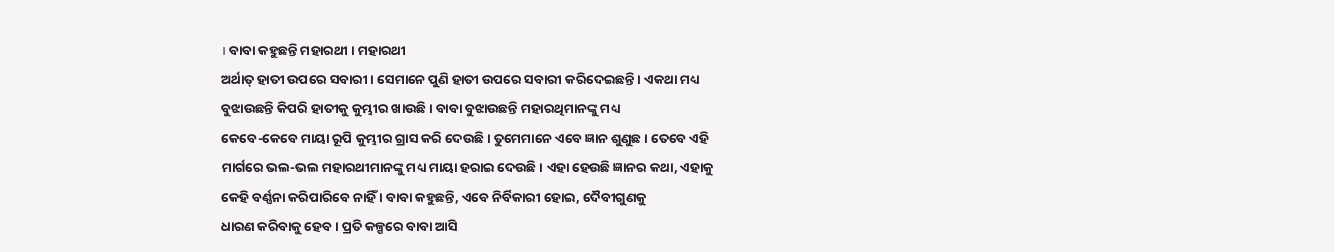। ବାବା କହୁଛନ୍ତି ମହାରଥୀ । ମହାରଥୀ
ଅର୍ଥାତ୍ ହାତୀ ଉପରେ ସବାରୀ । ସେମାନେ ପୁଣି ହାତୀ ଉପରେ ସବାରୀ କରିଦେଇଛନ୍ତି । ଏକଥା ମଧ୍ୟ
ବୁଝାଉଛନ୍ତି କିପରି ହାତୀକୁ କୁମ୍ଭୀର ଖାଉଛି । ବାବା ବୁଝାଉଛନ୍ତି ମହାରଥିମାନଙ୍କୁ ମଧ୍ୟ
କେବେ-କେବେ ମାୟା ରୂପି କୁମ୍ଭୀର ଗ୍ରାସ କରି ଦେଉଛି । ତୁମେମାନେ ଏବେ ଜ୍ଞାନ ଶୁଣୁଛ । ତେବେ ଏହି
ମାର୍ଗରେ ଭଲ-ଭଲ ମହାରଥୀମାନଙ୍କୁ ମଧ୍ୟ ମାୟା ହରାଇ ଦେଉଛି । ଏହା ହେଉଛି ଜ୍ଞାନର କଥା, ଏହାକୁ
କେହି ବର୍ଣ୍ଣନା କରିପାରିବେ ନାହିଁ । ବାବା କହୁଛନ୍ତି, ଏବେ ନିର୍ବିକାରୀ ହୋଇ, ଦୈବୀଗୁଣକୁ
ଧାରଣ କରିବାକୁ ହେବ । ପ୍ରତି କଳ୍ପରେ ବାବା ଆସି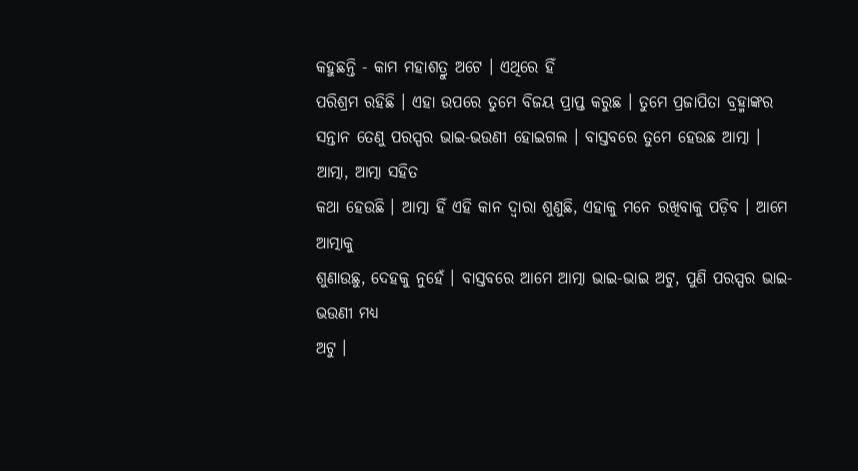କହୁଛନ୍ତି - କାମ ମହାଶତ୍ରୁ ଅଟେ । ଏଥିରେ ହିଁ
ପରିଶ୍ରମ ରହିଛି । ଏହା ଉପରେ ତୁମେ ବିଜୟ ପ୍ରାପ୍ତ କରୁଛ । ତୁମେ ପ୍ରଜାପିତା ବ୍ରହ୍ମାଙ୍କର
ସନ୍ତାନ ତେଣୁ ପରସ୍ପର ଭାଇ-ଭଉଣୀ ହୋଇଗଲ । ବାସ୍ତବରେ ତୁମେ ହେଉଛ ଆତ୍ମା । ଆତ୍ମା, ଆତ୍ମା ସହିତ
କଥା ହେଉଛି । ଆତ୍ମା ହିଁ ଏହି କାନ ଦ୍ୱାରା ଶୁଣୁଛି, ଏହାକୁ ମନେ ରଖିବାକୁ ପଡ଼ିବ । ଆମେ ଆତ୍ମାକୁ
ଶୁଣାଉଛୁ, ଦେହକୁ ନୁହେଁ । ବାସ୍ତବରେ ଆମେ ଆତ୍ମା ଭାଇ-ଭାଇ ଅଟୁ, ପୁଣି ପରସ୍ପର ଭାଇ-ଭଉଣୀ ମଧ୍ୟ
ଅଟୁ ।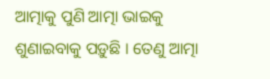ଆତ୍ମାକୁ ପୁଣି ଆତ୍ମା ଭାଇକୁ ଶୁଣାଇବାକୁ ପଡ଼ୁଛି । ତେଣୁ ଆତ୍ମା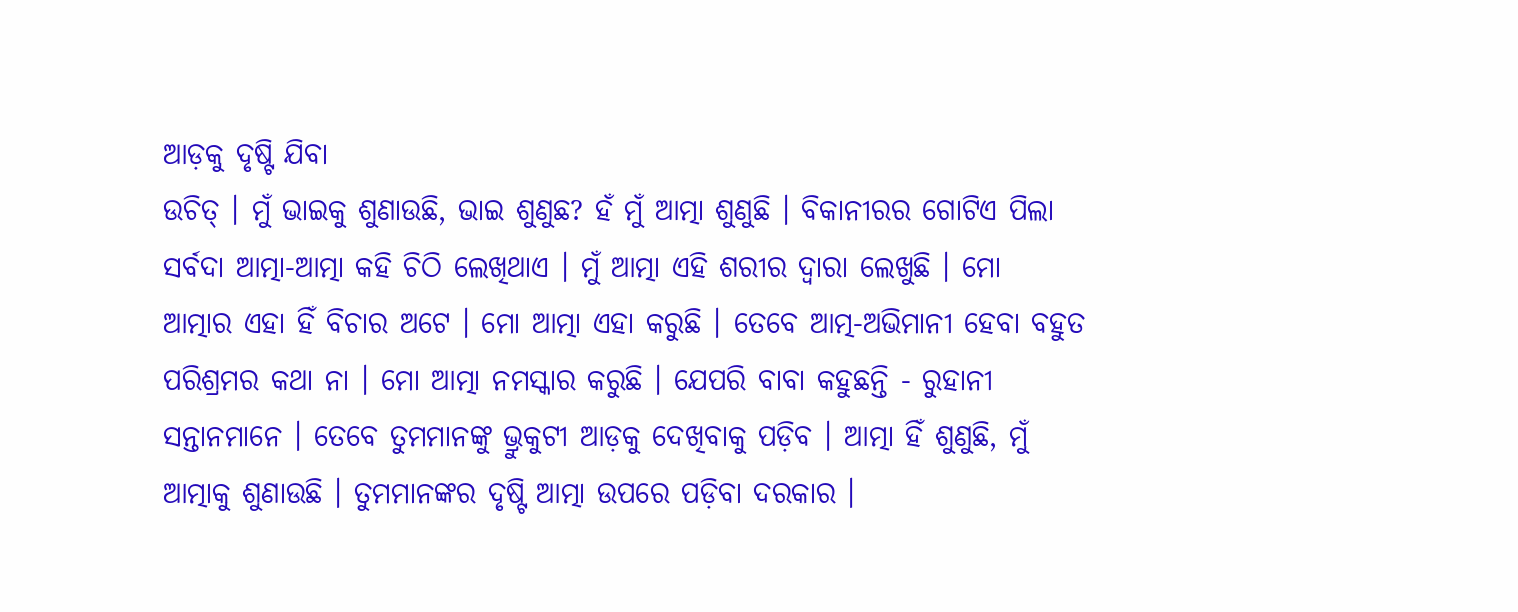ଆଡ଼କୁ ଦୃଷ୍ଟି ଯିବା
ଉଚିତ୍ । ମୁଁ ଭାଇକୁ ଶୁଣାଉଛି, ଭାଇ ଶୁଣୁଛ? ହଁ ମୁଁ ଆତ୍ମା ଶୁଣୁଛି । ବିକାନୀରର ଗୋଟିଏ ପିଲା
ସର୍ବଦା ଆତ୍ମା-ଆତ୍ମା କହି ଚିଠି ଲେଖିଥାଏ । ମୁଁ ଆତ୍ମା ଏହି ଶରୀର ଦ୍ୱାରା ଲେଖୁଛି । ମୋ
ଆତ୍ମାର ଏହା ହିଁ ବିଚାର ଅଟେ । ମୋ ଆତ୍ମା ଏହା କରୁଛି । ତେବେ ଆତ୍ମ-ଅଭିମାନୀ ହେବା ବହୁତ
ପରିଶ୍ରମର କଥା ନା । ମୋ ଆତ୍ମା ନମସ୍କାର କରୁଛି । ଯେପରି ବାବା କହୁଛନ୍ତି - ରୁହାନୀ
ସନ୍ତାନମାନେ । ତେବେ ତୁମମାନଙ୍କୁ ଭ୍ରୁକୁଟୀ ଆଡ଼କୁ ଦେଖିବାକୁ ପଡ଼ିବ । ଆତ୍ମା ହିଁ ଶୁଣୁଛି, ମୁଁ
ଆତ୍ମାକୁ ଶୁଣାଉଛି । ତୁମମାନଙ୍କର ଦୃଷ୍ଟି ଆତ୍ମା ଉପରେ ପଡ଼ିବା ଦରକାର ।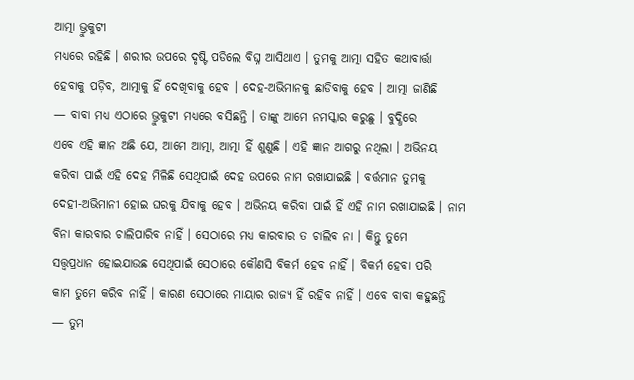ଆତ୍ମା ଭ୍ରୁକୁଟୀ
ମଧ୍ୟରେ ରହିଛି । ଶରୀର ଉପରେ ଦୃଷ୍ଟି ପଡିଲେ ବିଘ୍ନ ଆସିଥାଏ । ତୁମକୁ ଆତ୍ମା ସହିତ କଥାବାର୍ତ୍ତା
ହେବାକୁ ପଡ଼ିବ, ଆତ୍ମାକୁ ହିଁ ଦେଖିବାକୁ ହେବ । ଦେହ-ଅଭିମାନକୁ ଛାଡିବାକୁ ହେବ । ଆତ୍ମା ଜାଣିଛି
— ବାବା ମଧ୍ୟ ଏଠାରେ ଭ୍ରୁକୁଟୀ ମଧ୍ୟରେ ବସିଛନ୍ତି । ତାଙ୍କୁ ଆମେ ନମସ୍କାର କରୁଛୁ । ବୁଦ୍ଧିରେ
ଏବେ ଏହି ଜ୍ଞାନ ଅଛି ଯେ, ଆମେ ଆତ୍ମା, ଆତ୍ମା ହିଁ ଶୁଣୁଛି । ଏହି ଜ୍ଞାନ ଆଗରୁ ନଥିଲା । ଅଭିନୟ
କରିବା ପାଇଁ ଏହି ଦେହ ମିଳିଛି ସେଥିପାଇଁ ଦେହ ଉପରେ ନାମ ରଖାଯାଇଛି । ବର୍ତ୍ତମାନ ତୁମକୁ
ଦେହୀ-ଅଭିମାନୀ ହୋଇ ଘରକୁ ଯିବାକୁ ହେବ । ଅଭିନୟ କରିବା ପାଇଁ ହିଁ ଏହି ନାମ ରଖାଯାଇଛି । ନାମ
ବିନା କାରବାର ଚାଲିପାରିବ ନାହିଁ । ସେଠାରେ ମଧ୍ୟ କାରବାର ତ ଚାଲିବ ନା । କିନ୍ତୁ ତୁମେ
ସତ୍ତ୍ୱପ୍ରଧାନ ହୋଇଯାଉଛ ସେଥିପାଇଁ ସେଠାରେ କୌଣସି ବିକର୍ମ ହେବ ନାହିଁ । ବିକର୍ମ ହେବା ପରି
କାମ ତୁମେ କରିବ ନାହିଁ । କାରଣ ସେଠାରେ ମାୟାର ରାଜ୍ୟ ହିଁ ରହିବ ନାହିଁ । ଏବେ ବାବା କହୁଛନ୍ତି
— ତୁମ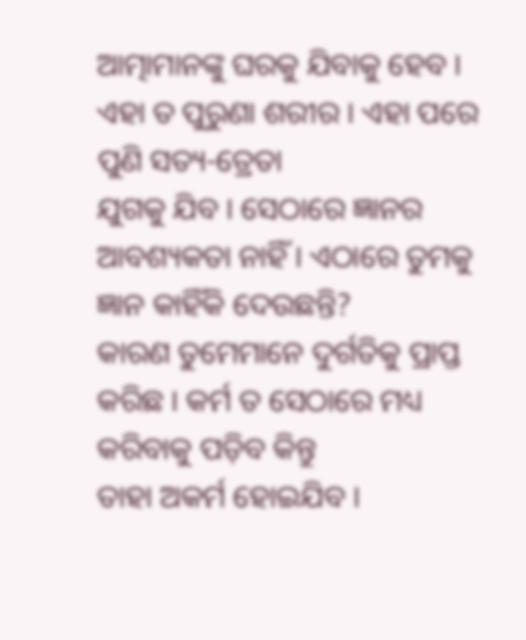ଆତ୍ମାମାନଙ୍କୁ ଘରକୁ ଯିବାକୁ ହେବ । ଏହା ତ ପୁରୁଣା ଶରୀର । ଏହା ପରେ ପୁଣି ସତ୍ୟ-ତ୍ରେତା
ଯୁଗକୁ ଯିବ । ସେଠାରେ ଜ୍ଞାନର ଆବଶ୍ୟକତା ନାହିଁ । ଏଠାରେ ତୁମକୁ ଜ୍ଞାନ କାହିଁକି ଦେଉଛନ୍ତି?
କାରଣ ତୁମେମାନେ ଦୁର୍ଗତିକୁ ପ୍ରାପ୍ତ କରିଛ । କର୍ମ ତ ସେଠାରେ ମଧ୍ୟ କରିବାକୁ ପଡ଼ିବ କିନ୍ତୁ
ତାହା ଅକର୍ମ ହୋଇଯିବ ।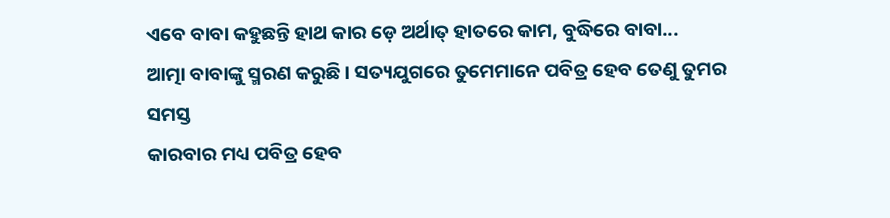ଏବେ ବାବା କହୁଛନ୍ତି ହାଥ କାର ଡ଼େ ଅର୍ଥାତ୍ ହାତରେ କାମ, ବୁଦ୍ଧିରେ ବାବା...
ଆତ୍ମା ବାବାଙ୍କୁ ସ୍ମରଣ କରୁଛି । ସତ୍ୟଯୁଗରେ ତୁମେମାନେ ପବିତ୍ର ହେବ ତେଣୁ ତୁମର ସମସ୍ତ
କାରବାର ମଧ୍ୟ ପବିତ୍ର ହେବ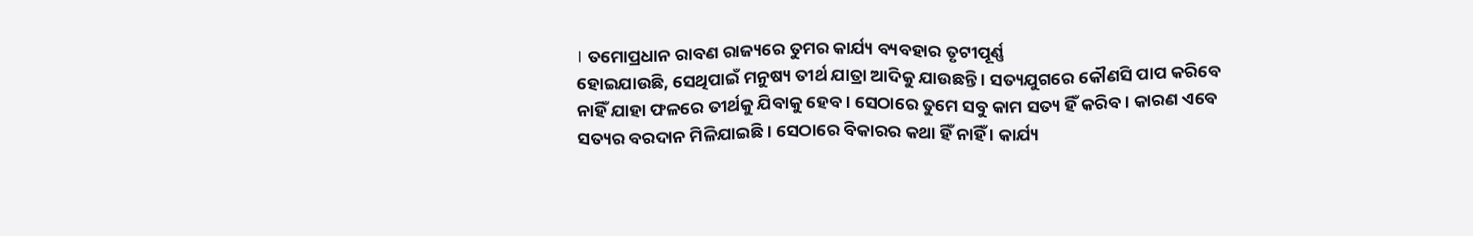। ତମୋପ୍ରଧାନ ରାବଣ ରାଜ୍ୟରେ ତୁମର କାର୍ଯ୍ୟ ବ୍ୟବହାର ତୃଟୀପୂର୍ଣ୍ଣ
ହୋଇଯାଉଛି, ସେଥିପାଇଁ ମନୁଷ୍ୟ ତୀର୍ଥ ଯାତ୍ରା ଆଦିକୁ ଯାଉଛନ୍ତି । ସତ୍ୟଯୁଗରେ କୌଣସି ପାପ କରିବେ
ନାହିଁ ଯାହା ଫଳରେ ତୀର୍ଥକୁ ଯିବାକୁ ହେବ । ସେଠାରେ ତୁମେ ସବୁ କାମ ସତ୍ୟ ହିଁ କରିବ । କାରଣ ଏବେ
ସତ୍ୟର ବରଦାନ ମିଳିଯାଇଛି । ସେଠାରେ ବିକାରର କଥା ହିଁ ନାହିଁ । କାର୍ଯ୍ୟ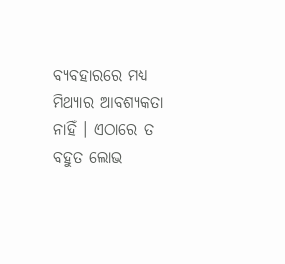ବ୍ୟବହାରରେ ମଧ୍ୟ
ମିଥ୍ୟାର ଆବଶ୍ୟକତା ନାହିଁ । ଏଠାରେ ତ ବହୁତ ଲୋଭ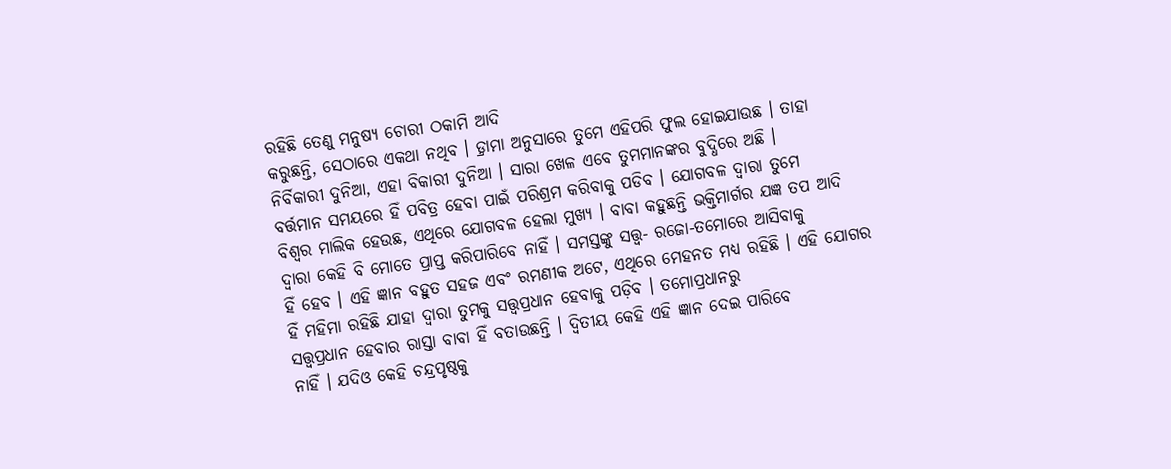ରହିଛି ତେଣୁ ମନୁଷ୍ୟ ଚୋରୀ ଠକାମି ଆଦି
କରୁଛନ୍ତି, ସେଠାରେ ଏକଥା ନଥିବ । ଡ଼୍ରାମା ଅନୁସାରେ ତୁମେ ଏହିପରି ଫୁଲ ହୋଇଯାଉଛ । ତାହା
ନିର୍ବିକାରୀ ଦୁନିଆ, ଏହା ବିକାରୀ ଦୁନିଆ । ସାରା ଖେଳ ଏବେ ତୁମମାନଙ୍କର ବୁଦ୍ଧିରେ ଅଛି ।
ବର୍ତ୍ତମାନ ସମୟରେ ହିଁ ପବିତ୍ର ହେବା ପାଇଁ ପରିଶ୍ରମ କରିବାକୁ ପଡିବ । ଯୋଗବଳ ଦ୍ୱାରା ତୁମେ
ବିଶ୍ୱର ମାଲିକ ହେଉଛ, ଏଥିରେ ଯୋଗବଳ ହେଲା ମୁଖ୍ୟ । ବାବା କହୁଛନ୍ତି ଭକ୍ତିମାର୍ଗର ଯଜ୍ଞ ତପ ଆଦି
ଦ୍ୱାରା କେହି ବି ମୋତେ ପ୍ରାପ୍ତ କରିପାରିବେ ନାହିଁ । ସମସ୍ତଙ୍କୁ ସତ୍ତ୍ୱ- ରଜୋ-ତମୋରେ ଆସିବାକୁ
ହିଁ ହେବ । ଏହି ଜ୍ଞାନ ବହୁତ ସହଜ ଏବଂ ରମଣୀକ ଅଟେ, ଏଥିରେ ମେହନତ ମଧ୍ୟ ରହିଛି । ଏହି ଯୋଗର
ହିଁ ମହିମା ରହିଛି ଯାହା ଦ୍ୱାରା ତୁମକୁ ସତ୍ତ୍ୱପ୍ରଧାନ ହେବାକୁ ପଡ଼ିବ । ତମୋପ୍ରଧାନରୁ
ସତ୍ତ୍ୱପ୍ରଧାନ ହେବାର ରାସ୍ତା ବାବା ହିଁ ବତାଉଛନ୍ତି । ଦ୍ୱିତୀୟ କେହି ଏହି ଜ୍ଞାନ ଦେଇ ପାରିବେ
ନାହିଁ । ଯଦିଓ କେହି ଚନ୍ଦ୍ରପୃଷ୍ଠକୁ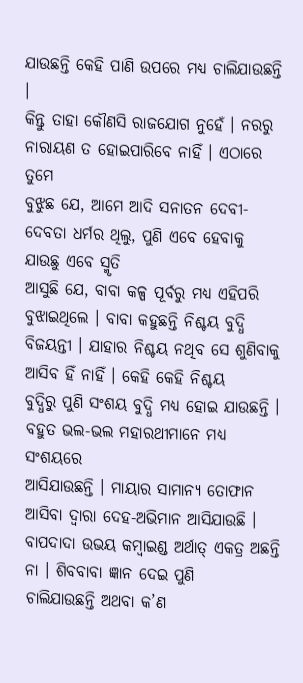ଯାଉଛନ୍ତି କେହି ପାଣି ଉପରେ ମଧ୍ୟ ଚାଲିଯାଉଛନ୍ତି ।
କିନ୍ତୁ ତାହା କୌଣସି ରାଜଯୋଗ ନୁହେଁ । ନରରୁ ନାରାୟଣ ତ ହୋଇପାରିବେ ନାହିଁ । ଏଠାରେ ତୁମେ
ବୁଝୁଛ ଯେ, ଆମେ ଆଦି ସନାତନ ଦେବୀ-ଦେବତା ଧର୍ମର ଥିଲୁ, ପୁଣି ଏବେ ହେବାକୁ ଯାଉଛୁ ଏବେ ସ୍ମୃତି
ଆସୁଛି ଯେ, ବାବା କଳ୍ପ ପୂର୍ବରୁ ମଧ୍ୟ ଏହିପରି ବୁଝାଇଥିଲେ । ବାବା କହୁଛନ୍ତି ନିଶ୍ଚୟ ବୁଦ୍ଧି
ବିଜୟନ୍ତୀ । ଯାହାର ନିଶ୍ଚୟ ନଥିବ ସେ ଶୁଣିବାକୁ ଆସିବ ହିଁ ନାହିଁ । କେହି କେହି ନିଶ୍ଚୟ
ବୁଦ୍ଧିରୁ ପୁଣି ସଂଶୟ ବୁଦ୍ଧି ମଧ୍ୟ ହୋଇ ଯାଉଛନ୍ତି । ବହୁତ ଭଲ-ଭଲ ମହାରଥୀମାନେ ମଧ୍ୟ ସଂଶୟରେ
ଆସିଯାଉଛନ୍ତି । ମାୟାର ସାମାନ୍ୟ ତୋଫାନ ଆସିବା ଦ୍ୱାରା ଦେହ-ଅଭିମାନ ଆସିଯାଉଛି ।
ବାପଦାଦା ଉଭୟ କମ୍ବାଇଣ୍ଡ ଅର୍ଥାତ୍ ଏକତ୍ର ଅଛନ୍ତି ନା । ଶିବବାବା ଜ୍ଞାନ ଦେଇ ପୁଣି
ଚାଲିଯାଉଛନ୍ତି ଅଥବା କ’ଣ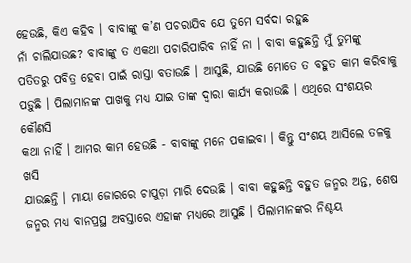ହେଉଛି, କିଏ କହିବ । ବାବାଙ୍କୁ କ’ଣ ପଚରାଯିବ ଯେ ତୁମେ ସର୍ବଦା ରହୁଛ
ନାଁ ଚାଲିଯାଉଛ? ବାବାଙ୍କୁ ତ ଏକଥା ପଚାରିପାରିବ ନାହିଁ ନା । ବାବା କହୁଛନ୍ତି ମୁଁ ତୁମଙ୍କୁ
ପତିତରୁ ପବିତ୍ର ହେବା ପାଇଁ ରାସ୍ତା ବତାଉଛି । ଆସୁଛି, ଯାଉଛି ମୋତେ ତ ବହୁତ କାମ କରିବାକୁ
ପଡ଼ୁଛି । ପିଲାମାନଙ୍କ ପାଖକୁ ମଧ୍ୟ ଯାଇ ତାଙ୍କ ଦ୍ୱାରା କାର୍ଯ୍ୟ କରାଉଛି । ଏଥିରେ ସଂଶୟର କୌଣସି
କଥା ନାହିଁ । ଆମର କାମ ହେଉଛି - ବାବାଙ୍କୁ ମନେ ପକାଇବା । କିନ୍ତୁ ସଂଶୟ ଆସିଲେ ତଳକୁ ଖସି
ଯାଉଛନ୍ତି । ମାୟା ଜୋରରେ ଚାପୁଡ଼ା ମାରି ଦେଉଛି । ବାବା କହୁଛନ୍ତି ବହୁତ ଜନ୍ମର ଅନ୍ତ, ଶେଷ
ଜନ୍ମର ମଧ୍ୟ ବାନପ୍ରସ୍ଥ ଅବସ୍ତାରେ ଏହାଙ୍କ ମଧ୍ୟରେ ଆସୁଛି । ପିଲାମାନଙ୍କର ନିଶ୍ଚୟ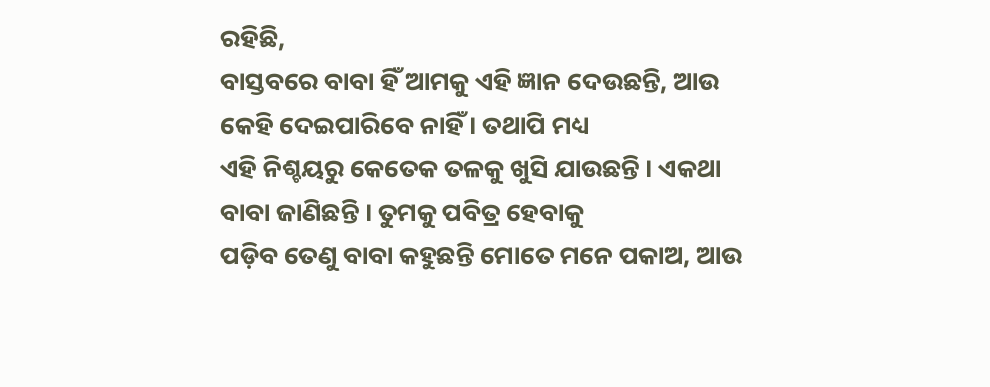ରହିଛି,
ବାସ୍ତବରେ ବାବା ହିଁ ଆମକୁ ଏହି ଜ୍ଞାନ ଦେଉଛନ୍ତି, ଆଉ କେହି ଦେଇପାରିବେ ନାହିଁ । ତଥାପି ମଧ୍ୟ
ଏହି ନିଶ୍ଚୟରୁ କେତେକ ତଳକୁ ଖୁସି ଯାଉଛନ୍ତି । ଏକଥା ବାବା ଜାଣିଛନ୍ତି । ତୁମକୁ ପବିତ୍ର ହେବାକୁ
ପଡ଼ିବ ତେଣୁ ବାବା କହୁଛନ୍ତି ମୋତେ ମନେ ପକାଅ, ଆଉ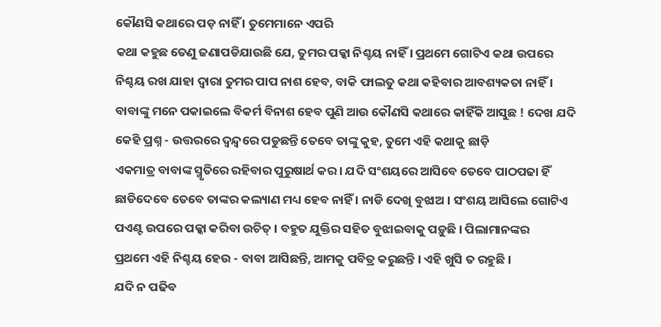କୌଣସି କଥାରେ ପଡ଼ ନାହିଁ । ତୁମେମାନେ ଏପରି
କଥା କହୁଛ ତେଣୁ ଜଣାପଡିଯାଉଛି ଯେ, ତୁମର ପକ୍କା ନିଶ୍ଚୟ ନାହିଁ । ପ୍ରଥମେ ଗୋଟିଏ କଥା ଉପରେ
ନିଶ୍ଚୟ ରଖ ଯାହା ଦ୍ୱାରା ତୁମର ପାପ ନାଶ ହେବ, ବାକି ଫାଲତୁ କଥା କହିବାର ଆବଶ୍ୟକତା ନାହିଁ ।
ବାବାଙ୍କୁ ମନେ ପକାଇଲେ ବିକର୍ମ ବିନାଶ ହେବ ପୁଣି ଆଉ କୌଣସି କଥାରେ କାହିଁକି ଆସୁଛ ! ଦେଖ ଯଦି
କେହି ପ୍ରଶ୍ନ - ଉତ୍ତରରେ ଦ୍ୱନ୍ଦ୍ୱରେ ପଡୁଛନ୍ତି ତେବେ ତାଙ୍କୁ କୁହ, ତୁମେ ଏହି କଥାକୁ ଛାଡ଼ି
ଏକମାତ୍ର ବାବାଙ୍କ ସ୍ମୃତିରେ ରହିବାର ପୁରୁଷାର୍ଥ କର । ଯଦି ସଂଶୟରେ ଆସିବେ ତେବେ ପାଠପଢା ହିଁ
ଛାଡିଦେବେ ତେବେ ତାଙ୍କର କଲ୍ୟାଣ ମଧ୍ୟ ହେବ ନାହିଁ । ନାଡି ଦେଖି ବୁଝାଅ । ସଂଶୟ ଆସିଲେ ଗୋଟିଏ
ପଏଣ୍ଟ ଉପରେ ପକ୍କା କରିବା ଉଚିତ୍ । ବହୁତ ଯୁକ୍ତିର ସହିତ ବୁଝାଇବାକୁ ପଡ଼ୁଛି । ପିଲାମାନଙ୍କର
ପ୍ରଥମେ ଏହି ନିଶ୍ଚୟ ହେଉ - ବାବା ଆସିଛନ୍ତି, ଆମକୁ ପବିତ୍ର କରୁଛନ୍ତି । ଏହି ଖୁସି ତ ରହୁଛି ।
ଯଦି ନ ପଢିବ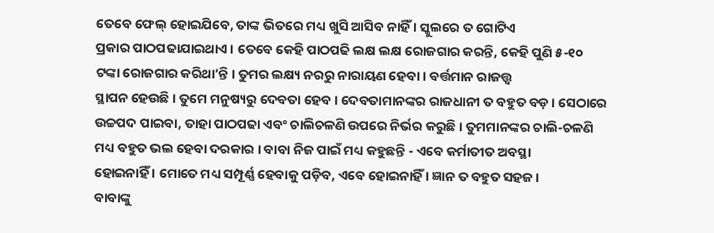ତେବେ ଫେଲ୍ ହୋଇଯିବେ, ତାଙ୍କ ଭିତରେ ମଧ୍ୟ ଖୁସି ଆସିବ ନାହିଁ । ସ୍କୁଲରେ ତ ଗୋଟିଏ
ପ୍ରକାର ପାଠପଢାଯାଇଥାଏ । ତେବେ କେହି ପାଠପଢି ଲକ୍ଷ ଲକ୍ଷ ରୋଜଗାର କରନ୍ତି, କେହି ପୁଣି ୫-୧୦
ଟଙ୍କା ରୋଜଗାର କରିଥା’ନ୍ତି । ତୁମର ଲକ୍ଷ୍ୟ ନରରୁ ନାରାୟଣ ହେବା । ବର୍ତ୍ତମାନ ରାଜତ୍ତ୍ୱ
ସ୍ଥାପନ ହେଉଛି । ତୁମେ ମନୁଷ୍ୟରୁ ଦେବତା ହେବ । ଦେବତାମାନଙ୍କର ରାଜଧାନୀ ତ ବହୁତ ବଡ଼ । ସେଠାରେ
ଉଚ୍ଚପଦ ପାଇବା, ତାହା ପାଠପଢା ଏବଂ ଚାଲିଚଳଣି ଉପରେ ନିର୍ଭର କରୁଛି । ତୁମମାନଙ୍କର ଚାଲି-ଚଳଣି
ମଧ୍ୟ ବହୁତ ଭଲ ହେବା ଦରକାର । ବାବା ନିଜ ପାଇଁ ମଧ୍ୟ କହୁଛନ୍ତି - ଏବେ କର୍ମାତୀତ ଅବସ୍ଥା
ହୋଇନାହିଁ । ମୋତେ ମଧ୍ୟ ସମ୍ପୂର୍ଣ୍ଣ ହେବାକୁ ପଡ଼ିବ, ଏବେ ହୋଇନାହିଁ । ଜ୍ଞାନ ତ ବହୁତ ସହଜ ।
ବାବାଙ୍କୁ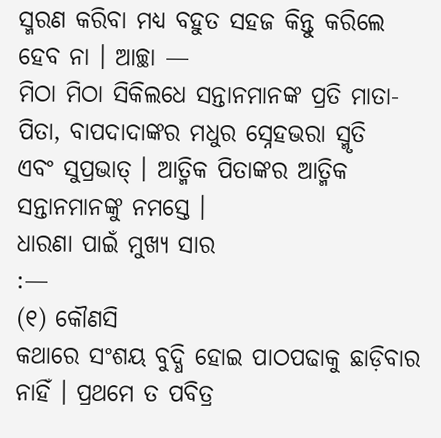ସ୍ମରଣ କରିବା ମଧ୍ୟ ବହୁତ ସହଜ କିନ୍ତୁ କରିଲେ ହେବ ନା । ଆଚ୍ଛା —
ମିଠା ମିଠା ସିକିଲଧେ ସନ୍ତାନମାନଙ୍କ ପ୍ରତି ମାତା-ପିତା, ବାପଦାଦାଙ୍କର ମଧୁର ସ୍ନେହଭରା ସ୍ମୃତି
ଏବଂ ସୁପ୍ରଭାତ୍ । ଆତ୍ମିକ ପିତାଙ୍କର ଆତ୍ମିକ ସନ୍ତାନମାନଙ୍କୁ ନମସ୍ତେ ।
ଧାରଣା ପାଇଁ ମୁଖ୍ୟ ସାର
:—
(୧) କୌଣସି
କଥାରେ ସଂଶୟ ବୁଦ୍ଧି ହୋଇ ପାଠପଢାକୁ ଛାଡ଼ିବାର ନାହିଁ । ପ୍ରଥମେ ତ ପବିତ୍ର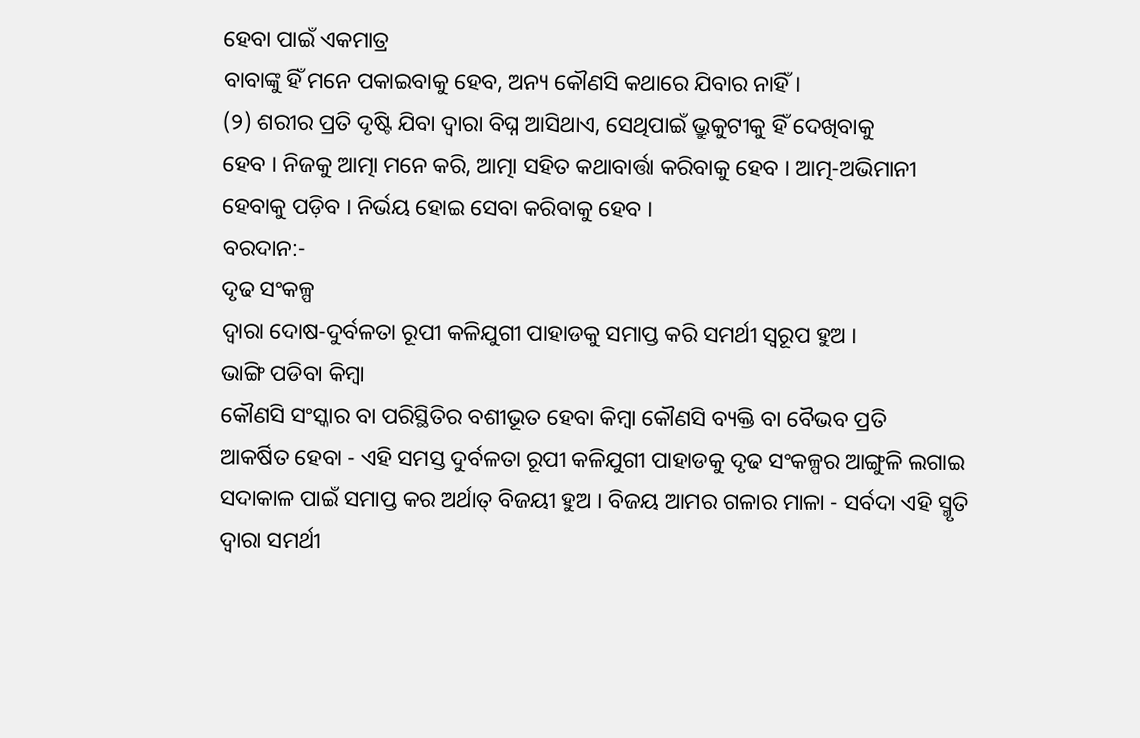ହେବା ପାଇଁ ଏକମାତ୍ର
ବାବାଙ୍କୁ ହିଁ ମନେ ପକାଇବାକୁ ହେବ, ଅନ୍ୟ କୌଣସି କଥାରେ ଯିବାର ନାହିଁ ।
(୨) ଶରୀର ପ୍ରତି ଦୃଷ୍ଟି ଯିବା ଦ୍ୱାରା ବିଘ୍ନ ଆସିଥାଏ, ସେଥିପାଇଁ ଭ୍ରୁକୁଟୀକୁ ହିଁ ଦେଖିବାକୁ
ହେବ । ନିଜକୁ ଆତ୍ମା ମନେ କରି, ଆତ୍ମା ସହିତ କଥାବାର୍ତ୍ତା କରିବାକୁ ହେବ । ଆତ୍ମ-ଅଭିମାନୀ
ହେବାକୁ ପଡ଼ିବ । ନିର୍ଭୟ ହୋଇ ସେବା କରିବାକୁ ହେବ ।
ବରଦାନ:-
ଦୃଢ ସଂକଳ୍ପ
ଦ୍ୱାରା ଦୋଷ-ଦୁର୍ବଳତା ରୂପୀ କଳିଯୁଗୀ ପାହାଡକୁ ସମାପ୍ତ କରି ସମର୍ଥୀ ସ୍ୱରୂପ ହୁଅ ।
ଭାଙ୍ଗି ପଡିବା କିମ୍ବା
କୌଣସି ସଂସ୍କାର ବା ପରିସ୍ଥିତିର ବଶୀଭୂତ ହେବା କିମ୍ବା କୌଣସି ବ୍ୟକ୍ତି ବା ବୈଭବ ପ୍ରତି
ଆକର୍ଷିତ ହେବା - ଏହି ସମସ୍ତ ଦୁର୍ବଳତା ରୂପୀ କଳିଯୁଗୀ ପାହାଡକୁ ଦୃଢ ସଂକଳ୍ପର ଆଙ୍ଗୁଳି ଲଗାଇ
ସଦାକାଳ ପାଇଁ ସମାପ୍ତ କର ଅର୍ଥାତ୍ ବିଜୟୀ ହୁଅ । ବିଜୟ ଆମର ଗଳାର ମାଳା - ସର୍ବଦା ଏହି ସ୍ମୃତି
ଦ୍ୱାରା ସମର୍ଥୀ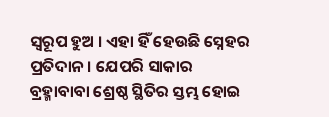ସ୍ୱରୂପ ହୁଅ । ଏହା ହିଁ ହେଉଛି ସ୍ନେହର ପ୍ରତିଦାନ । ଯେପରି ସାକାର
ବ୍ରହ୍ମାବାବା ଶ୍ରେଷ୍ଠ ସ୍ଥିତିର ସ୍ତମ୍ଭ ହୋଇ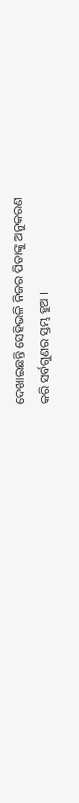ଦେଖାଇଛନ୍ତି ସେହିଭଳି ନିଜର ପିତାଙ୍କୁ ଅନୁକରଣ
କରି ସର୍ବଗୁଣର ସ୍ତମ୍ଭ ହୁଅ ।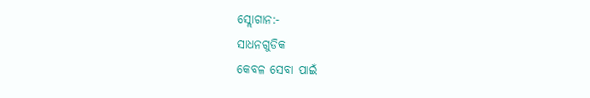ସ୍ଲୋଗାନ:-
ସାଧନଗୁଡିକ
କେବଳ ସେବା ପାଇଁ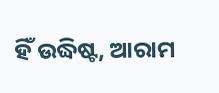ହିଁ ଉଦ୍ଧିଷ୍ଟ, ଆରାମ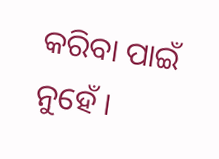କରିବା ପାଇଁ ନୁହେଁ ।